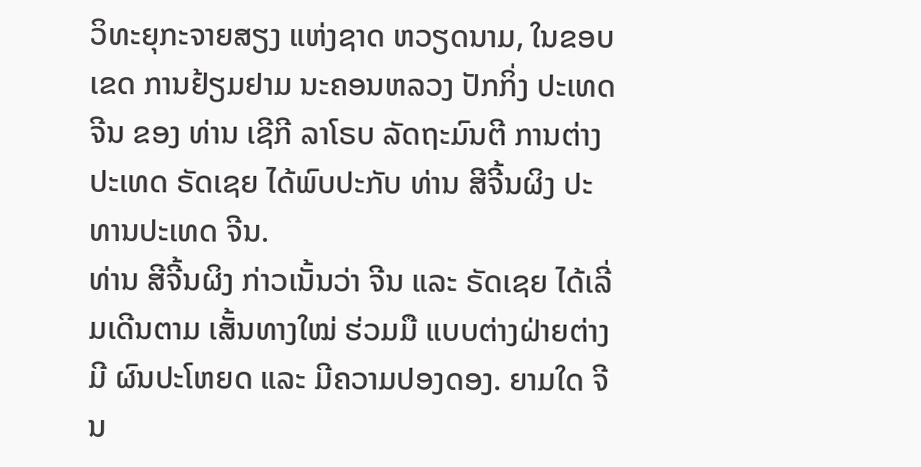ວິທະຍຸກະຈາຍສຽງ ແຫ່ງຊາດ ຫວຽດນາມ, ໃນຂອບເຂດ ການຢ້ຽມຢາມ ນະຄອນຫລວງ ປັກກິ່ງ ປະເທດຈີນ ຂອງ ທ່ານ ເຊີກີ ລາໂຣບ ລັດຖະມົນຕີ ການຕ່າງປະເທດ ຣັດເຊຍ ໄດ້ພົບປະກັບ ທ່ານ ສີຈີ້ນຜິງ ປະທານປະເທດ ຈີນ.
ທ່ານ ສີຈີ້ນຜິງ ກ່າວເນັ້ນວ່າ ຈີນ ແລະ ຣັດເຊຍ ໄດ້ເລີ່ມເດີນຕາມ ເສັ້ນທາງໃໝ່ ຮ່ວມມື ແບບຕ່າງຝ່າຍຕ່າງມີ ຜົນປະໂຫຍດ ແລະ ມີຄວາມປອງດອງ. ຍາມໃດ ຈີນ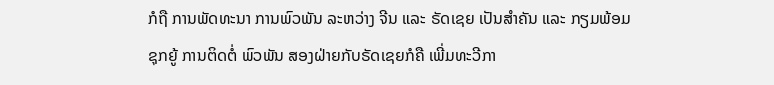ກໍຖື ການພັດທະນາ ການພົວພັນ ລະຫວ່າງ ຈີນ ແລະ ຣັດເຊຍ ເປັນສຳຄັນ ແລະ ກຽມພ້ອມ ຊຸກຍູ້ ການຕິດຕໍ່ ພົວພັນ ສອງຝ່າຍກັບຣັດເຊຍກໍຄື ເພີ່ມທະວີກາ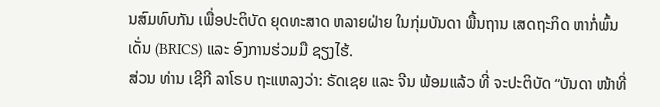ນສົມທົບກັນ ເພື່ອປະຕິບັດ ຍຸດທະສາດ ຫລາຍຝ່າຍ ໃນກຸ່ມບັນດາ ພື້ນຖານ ເສດຖະກິດ ຫາກໍ່ພົ້ນເດັ່ນ (BRICS) ແລະ ອົງການຮ່ວມມື ຊຽງໄຮ້.
ສ່ວນ ທ່ານ ເຊີກີ ລາໂຣບ ຖະແຫລງວ່າ: ຣັດເຊຍ ແລະ ຈີນ ພ້ອມແລ້ວ ທີ່ ຈະປະຕິບັດ “ບັນດາ ໜ້າທີ່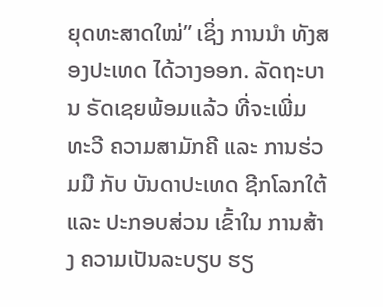ຍຸດທະສາດໃໝ່” ເຊິ່ງ ການນຳ ທັງສອງປະເທດ ໄດ້ວາງອອກ. ລັດຖະບານ ຣັດເຊຍພ້ອມແລ້ວ ທີ່ຈະເພີ່ມທະວີ ຄວາມສາມັກຄີ ແລະ ການຮ່ວມມື ກັບ ບັນດາປະເທດ ຊີກໂລກໃຕ້ ແລະ ປະກອບສ່ວນ ເຂົ້າໃນ ການສ້າງ ຄວາມເປັນລະບຽບ ຮຽ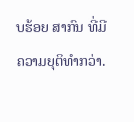ບຮ້ອຍ ສາກົນ ທີ່ມີ ຄວາມຍຸຕິທຳກວ່າ.